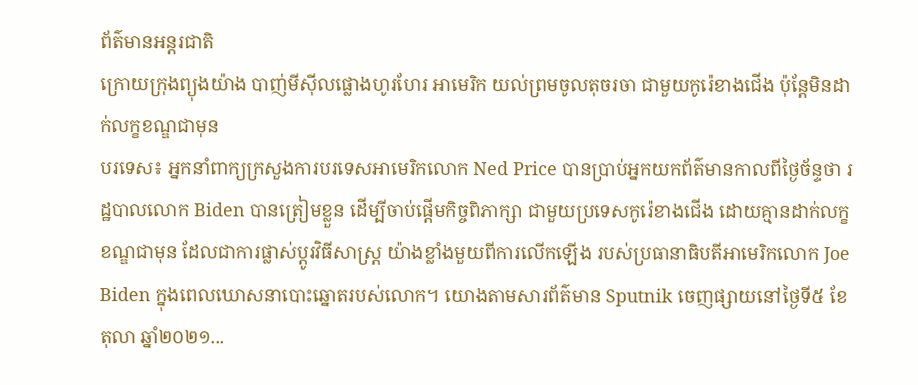ព័ត៌មានអន្តរជាតិ
ក្រោយក្រុងព្យុងយ៉ាង បាញ់មីស៊ីលផ្លោងហូរហែរ អាមេរិក យល់ព្រមចូលតុចរចា ជាមួយកូរ៉េខាងជើង ប៉ុន្តែមិនដាក់លក្ខខណ្ឌជាមុន
បរទេស៖ អ្នកនាំពាក្យក្រសួងការបរទេសអាមេរិកលោក Ned Price បានប្រាប់អ្នកយកព័ត៌មានកាលពីថ្ងៃច័ន្ទថា រដ្ឋបាលលោក Biden បានត្រៀមខ្លួន ដើម្បីចាប់ផ្តើមកិច្ចពិភាក្សា ជាមួយប្រទេសកូរ៉េខាងជើង ដោយគ្មានដាក់លក្ខខណ្ឌជាមុន ដែលជាការផ្លាស់ប្តូរវិធីសាស្រ្ត យ៉ាងខ្លាំងមួយពីការលើកឡើង របស់ប្រធានាធិបតីអាមេរិកលោក Joe Biden ក្នុងពេលឃោសនាបោះឆ្នោតរបស់លោក។ យោងតាមសារព័ត៌មាន Sputnik ចេញផ្សាយនៅថ្ងៃទី៥ ខែតុលា ឆ្នាំ២០២១...